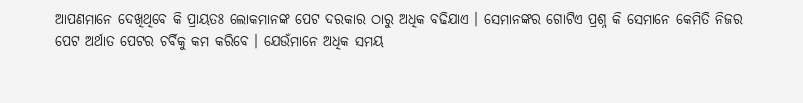ଆପଣମାନେ ଦେଖିଥିବେ କି ପ୍ରାୟତଃ ଲୋକମାନଙ୍କ ପେଟ ଦରକାର ଠାରୁ ଅଧିକ ବଢିଯାଏ । ସେମାନଙ୍କର ଗୋଟିଏ ପ୍ରଶ୍ନ କି ସେମାନେ କେମିତି ନିଜର ପେଟ ଅର୍ଥାତ ପେଟର ଚର୍ବିକୁ କମ କରିବେ । ଯେଉଁମାନେ ଅଧିକ ସମୟ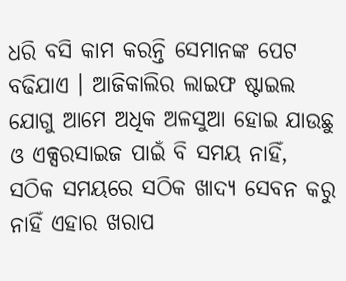ଧରି ବସି କାମ କରନ୍ତି ସେମାନଙ୍କ ପେଟ ବଢିଯାଏ । ଆଜିକାଲିର ଲାଇଫ ଷ୍ଟାଇଲ ଯୋଗୁ ଆମେ ଅଧିକ ଅଳସୁଆ ହୋଇ ଯାଉଛୁ ଓ ଏକ୍ସରସାଇଜ ପାଇଁ ବି ସମୟ ନାହିଁ, ସଠିକ ସମୟରେ ସଠିକ ଖାଦ୍ୟ ସେବନ କରୁ ନାହିଁ ଏହାର ଖରାପ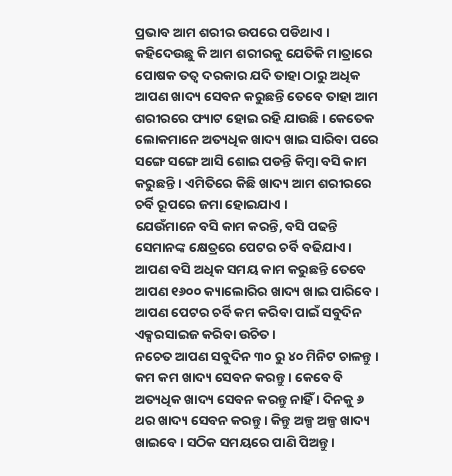ପ୍ରଭାବ ଆମ ଶରୀର ଉପରେ ପଡିଥାଏ ।
କହିଦେଉଛୁ କି ଆମ ଶରୀରକୁ ଯେତିକି ମାତ୍ରାରେ ପୋଷକ ତତ୍ଵ ଦରକାର ଯଦି ତାହା ଠାରୁ ଅଧିକ ଆପଣ ଖାଦ୍ୟ ସେବନ କରୁଛନ୍ତି ତେବେ ତାହା ଆମ ଶରୀରରେ ଫ୍ୟାଟ ହୋଇ ରହି ଯାଉଛି । କେତେକ ଲୋକମାନେ ଅତ୍ୟଧିକ ଖାଦ୍ୟ ଖାଇ ସାରିବା ପରେ ସଙ୍ଗେ ସଙ୍ଗେ ଆସି ଶୋଇ ପଡନ୍ତି କିମ୍ବା ବସି କାମ କରୁଛନ୍ତି । ଏମିତିରେ କିଛି ଖାଦ୍ୟ ଆମ ଶରୀରରେ ଚର୍ବି ରୂପରେ ଜମା ହୋଇଯାଏ ।
ଯେଉଁମାନେ ବସି କାମ କରନ୍ତି, ବସି ପଢନ୍ତି ସେମାନଙ୍କ କ୍ଷେତ୍ରରେ ପେଟର ଚର୍ବି ବଢିଯାଏ । ଆପଣ ବସି ଅଧିକ ସମୟ କାମ କରୁଛନ୍ତି ତେବେ ଆପଣ ୧୬୦୦ କ୍ୟାଲୋରିର ଖାଦ୍ୟ ଖାଇ ପାରିବେ । ଆପଣ ପେଟର ଚର୍ବି କମ କରିବା ପାଇଁ ସବୁଦିନ ଏକ୍ସରସାଇଜ କରିବା ଉଚିତ ।
ନଚେତ ଆପଣ ସବୁଦିନ ୩୦ ରୁ ୪୦ ମିନିଟ ଚାଳନ୍ତୁ । କମ କମ ଖାଦ୍ୟ ସେବନ କରନ୍ତୁ । କେବେ ବି ଅତ୍ୟଧିକ ଖାଦ୍ୟ ସେବନ କରନ୍ତୁ ନାହିଁ । ଦିନକୁ ୬ ଥର ଖାଦ୍ୟ ସେବନ କରନ୍ତୁ । କିନ୍ତୁ ଅଳ୍ପ ଅଳ୍ପ ଖାଦ୍ୟ ଖାଇବେ । ସଠିକ ସମୟରେ ପାଣି ପିଅନ୍ତୁ ।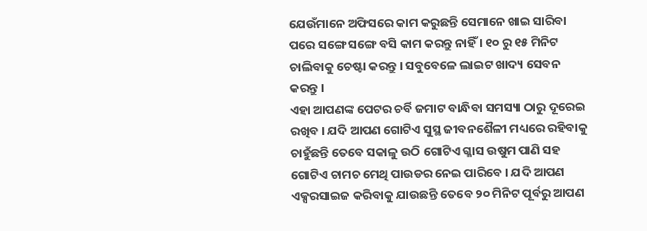ଯେଉଁମାନେ ଅଫିସରେ କାମ କରୁଛନ୍ତି ସେମାନେ ଖାଇ ସାରିବା ପରେ ସଙ୍ଗେ ସଙ୍ଗେ ବସି କାମ କରନ୍ତୁ ନାହିଁ । ୧୦ ରୁ ୧୫ ମିନିଟ ଚାଲିବାକୁ ଚେଷ୍ଟା କରନ୍ତୁ । ସବୁବେଳେ ଲାଇଟ ଖାଦ୍ୟ ସେବନ କରନ୍ତୁ ।
ଏହା ଆପଣଙ୍କ ପେଟର ଚର୍ବି ଜମାଟ ବାନ୍ଧିବା ସମସ୍ୟା ଠାରୁ ଦୂରେଇ ରଖିବ । ଯଦି ଆପଣ ଗୋଟିଏ ସୁସ୍ଥ ଜୀବନଶୈଳୀ ମଧ୍ୟରେ ରହିବାକୁ ଚାହୁଁଛନ୍ତି ତେବେ ସକାଳୁ ଉଠି ଗୋଟିଏ ଗ୍ଳାସ ଉଷୁମ ପାଣି ସହ ଗୋଟିଏ ଚାମଚ ମେଥି ପାଉଡର ନେଇ ପାରିବେ । ଯଦି ଆପଣ ଏକ୍ସରସାଇଜ କରିବାକୁ ଯାଉଛନ୍ତି ତେବେ ୨୦ ମିନିଟ ପୂର୍ବରୁ ଆପଣ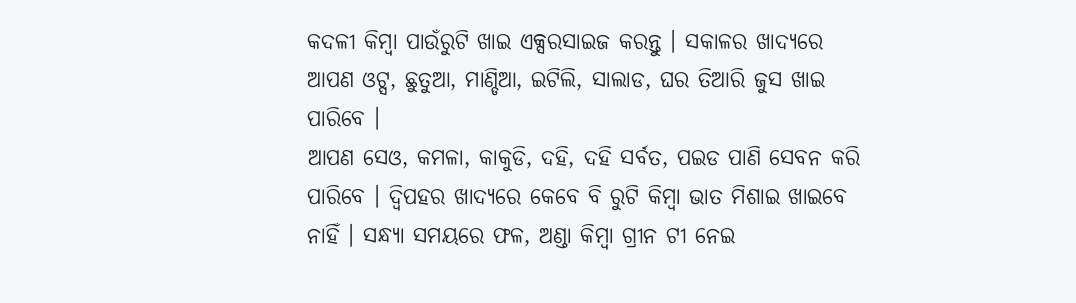କଦଳୀ କିମ୍ବା ପାଉଁରୁଟି ଖାଇ ଏକ୍ସରସାଇଜ କରନ୍ତୁ । ସକାଳର ଖାଦ୍ୟରେ ଆପଣ ଓଟ୍ସ, ଛୁତୁଆ, ମାଣ୍ଡିଆ, ଇଟିଲି, ସାଲାଡ, ଘର ତିଆରି ଜୁସ ଖାଇ ପାରିବେ ।
ଆପଣ ସେଓ, କମଳା, କାକୁଡି, ଦହି, ଦହି ସର୍ବତ, ପଇଡ ପାଣି ସେବନ କରି ପାରିବେ । ଦ୍ଵିପହର ଖାଦ୍ୟରେ କେବେ ବି ରୁଟି କିମ୍ବା ଭାତ ମିଶାଇ ଖାଇବେ ନାହିଁ । ସନ୍ଧ୍ୟା ସମୟରେ ଫଳ, ଅଣ୍ଡା କିମ୍ବା ଗ୍ରୀନ ଟୀ ନେଇ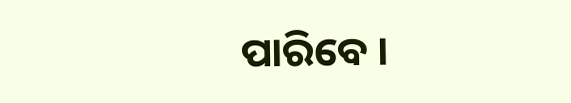ପାରିବେ ।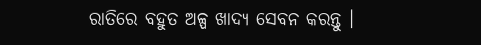ରାତିରେ ବହୁତ ଅଳ୍ପ ଖାଦ୍ୟ ସେବନ କରନ୍ତୁ ।